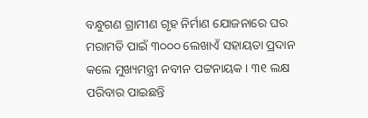ବନ୍ଧୁଗଣ ଗ୍ରାମୀଣ ଗୃହ ନିର୍ମାଣ ଯୋଜନାରେ ଘର ମରାମତି ପାଇଁ ୩୦୦୦ ଲେଖାଏଁ ସହାୟତା ପ୍ରଦାନ କଲେ ମୁଖ୍ୟମନ୍ତ୍ରୀ ନବୀନ ପଟ୍ଟନାୟକ । ୩୧ ଲକ୍ଷ ପରିବାର ପାଇଛନ୍ତି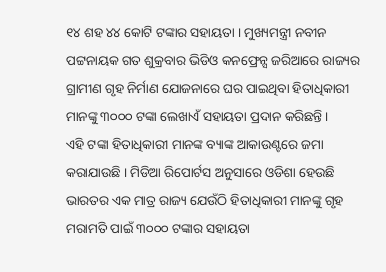୧୪ ଶହ ୪୪ କୋଟି ଟଙ୍କାର ସହାୟତା । ମୁଖ୍ୟମନ୍ତ୍ରୀ ନବୀନ ପଟ୍ଟନାୟକ ଗତ ଶୁକ୍ରବାର ଭିଡିଓ କନଫ୍ରେନ୍ସ ଜରିଆରେ ରାଜ୍ୟର ଗ୍ରାମୀଣ ଗୃହ ନିର୍ମାଣ ଯୋଜନାରେ ଘର ପାଇଥିବା ହିତାଧିକାରୀ ମାନଙ୍କୁ ୩୦୦୦ ଟଙ୍କା ଲେଖାଏଁ ସହାୟତା ପ୍ରଦାନ କରିଛନ୍ତି ।
ଏହି ଟଙ୍କା ହିତାଧିକାରୀ ମାନଙ୍କ ବ୍ୟାଙ୍କ ଆକାଉଣ୍ଟରେ ଜମା କରାଯାଉଛି । ମିଡିଆ ରିପୋର୍ଟସ ଅନୁସାରେ ଓଡିଶା ହେଉଛି ଭାରତର ଏକ ମାତ୍ର ରାଜ୍ୟ ଯେଉଁଠି ହିତାଧିକାରୀ ମାନଙ୍କୁ ଗୃହ ମରାମତି ପାଇଁ ୩୦୦୦ ଟଙ୍କାର ସହାୟତା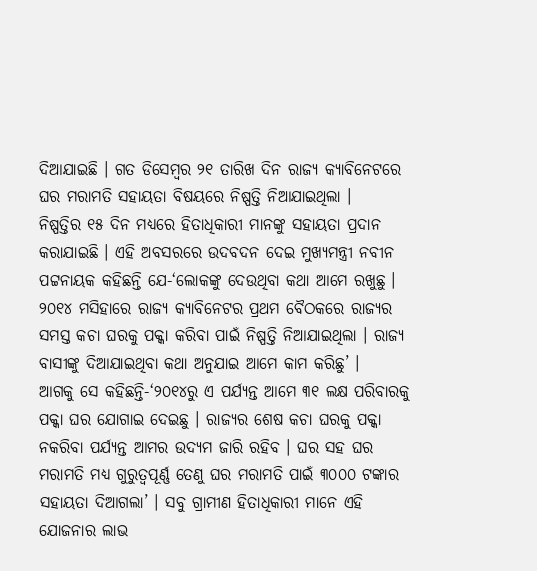ଦିଆଯାଇଛି । ଗତ ଡିସେମ୍ବର ୨୧ ତାରିଖ ଦିନ ରାଜ୍ୟ କ୍ଯାବିନେଟରେ ଘର ମରାମତି ସହାୟତା ବିଷୟରେ ନିଷ୍ପତ୍ତି ନିଆଯାଇଥିଲା ।
ନିଷ୍ପତ୍ତିର ୧୫ ଦିନ ମଧ୍ୟରେ ହିତାଧିକାରୀ ମାନଙ୍କୁ ସହାୟତା ପ୍ରଦାନ କରାଯାଇଛି । ଏହି ଅବସରରେ ଉଦବଦନ ଦେଇ ମୁଖ୍ୟମନ୍ତ୍ରୀ ନବୀନ ପଟ୍ଟନାୟକ କହିଛନ୍ତି ଯେ-‘ଲୋକଙ୍କୁ ଦେଉଥିବା କଥା ଆମେ ରଖୁଛୁ । ୨୦୧୪ ମସିହାରେ ରାଜ୍ୟ କ୍ଯାବିନେଟର ପ୍ରଥମ ବୈଠକରେ ରାଜ୍ୟର ସମସ୍ତ କଚା ଘରକୁ ପକ୍କା କରିବା ପାଇଁ ନିଷ୍ପତ୍ତି ନିଆଯାଇଥିଲା । ରାଜ୍ୟ ବାସୀଙ୍କୁ ଦିଆଯାଇଥିବା କଥା ଅନୁଯାଇ ଆମେ କାମ କରିଛୁ’ ।
ଆଗକୁ ସେ କହିଛନ୍ତି-‘୨୦୧୪ରୁ ଏ ପର୍ଯ୍ୟନ୍ତ ଆମେ ୩୧ ଲକ୍ଷ ପରିବାରକୁ ପକ୍କା ଘର ଯୋଗାଇ ଦେଇଛୁ । ରାଜ୍ୟର ଶେଷ କଚା ଘରକୁ ପକ୍କା ନକରିବା ପର୍ଯ୍ୟନ୍ତ ଆମର ଉଦ୍ୟମ ଜାରି ରହିବ । ଘର ସହ ଘର ମରାମତି ମଧ୍ୟ ଗୁରୁତ୍ୱପୂର୍ଣ୍ଣ ତେଣୁ ଘର ମରାମତି ପାଇଁ ୩୦୦୦ ଟଙ୍କାର ସହାୟତା ଦିଆଗଲା’ । ସବୁ ଗ୍ରାମୀଣ ହିତାଧିକାରୀ ମାନେ ଏହି ଯୋଜନାର ଲାଭ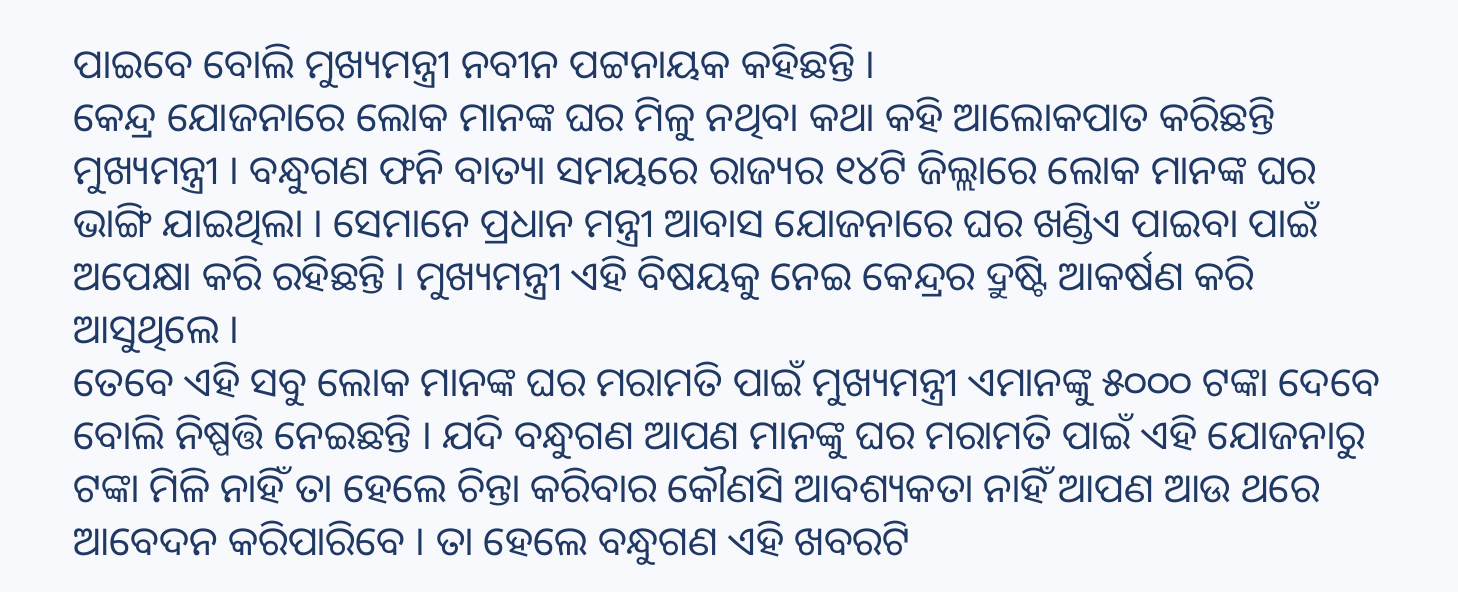ପାଇବେ ବୋଲି ମୁଖ୍ୟମନ୍ତ୍ରୀ ନବୀନ ପଟ୍ଟନାୟକ କହିଛନ୍ତି ।
କେନ୍ଦ୍ର ଯୋଜନାରେ ଲୋକ ମାନଙ୍କ ଘର ମିଳୁ ନଥିବା କଥା କହି ଆଲୋକପାତ କରିଛନ୍ତି ମୁଖ୍ୟମନ୍ତ୍ରୀ । ବନ୍ଧୁଗଣ ଫନି ବାତ୍ୟା ସମୟରେ ରାଜ୍ୟର ୧୪ଟି ଜିଲ୍ଲାରେ ଲୋକ ମାନଙ୍କ ଘର ଭାଙ୍ଗି ଯାଇଥିଲା । ସେମାନେ ପ୍ରଧାନ ମନ୍ତ୍ରୀ ଆବାସ ଯୋଜନାରେ ଘର ଖଣ୍ଡିଏ ପାଇବା ପାଇଁ ଅପେକ୍ଷା କରି ରହିଛନ୍ତି । ମୁଖ୍ୟମନ୍ତ୍ରୀ ଏହି ବିଷୟକୁ ନେଇ କେନ୍ଦ୍ରର ଦ୍ରୁଷ୍ଟି ଆକର୍ଷଣ କରି ଆସୁଥିଲେ ।
ତେବେ ଏହି ସବୁ ଲୋକ ମାନଙ୍କ ଘର ମରାମତି ପାଇଁ ମୁଖ୍ୟମନ୍ତ୍ରୀ ଏମାନଙ୍କୁ ୫୦୦୦ ଟଙ୍କା ଦେବେ ବୋଲି ନିଷ୍ପତ୍ତି ନେଇଛନ୍ତି । ଯଦି ବନ୍ଧୁଗଣ ଆପଣ ମାନଙ୍କୁ ଘର ମରାମତି ପାଇଁ ଏହି ଯୋଜନାରୁ ଟଙ୍କା ମିଳି ନାହିଁ ତା ହେଲେ ଚିନ୍ତା କରିବାର କୌଣସି ଆବଶ୍ୟକତା ନାହିଁ ଆପଣ ଆଉ ଥରେ ଆବେଦନ କରିପାରିବେ । ତା ହେଲେ ବନ୍ଧୁଗଣ ଏହି ଖବରଟି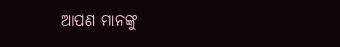ଆପଣ ମାନଙ୍କୁ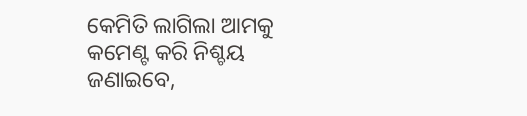କେମିତି ଲାଗିଲା ଆମକୁ କମେଣ୍ଟ କରି ନିଶ୍ଚୟ ଜଣାଇବେ,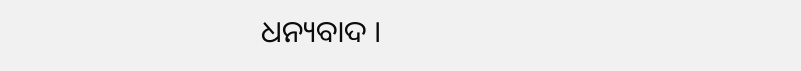ଧନ୍ୟବାଦ ।